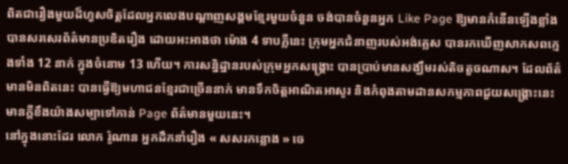ពិតជារឿងមួយដ៏ហួសចិត្តដែលអ្នកលេងបណ្ដាញសង្គមខ្មែរមួយចំនួន ចង់បានចំនួនអ្នក Like Page ឱ្យមានកំនើនឡើងខ្លាំង បានសរសេរព័ត៌មានប្រឌិតរឿង ដោយអះអាងថា ម៉ោង 4 ទាបភ្លឺនេះ ក្រុមអ្នកជំនាញរបស់អង់គ្លេស បានរកឃើញសាកសពក្មេងទាំង 12 នាក់ ក្នុងចំនោម 13 ហើយ។ ការសន្និដ្ឋានរបស់ក្រុមអ្នកសង្គ្រោះ បានប្រាប់មានសង្ឃឹមរស់តិចតួចណាស។ ដែលព័ត៌មានមិនពិតនេះ បានធ្វើឱ្យមហាជនខ្មែរជាច្រើននាក់ មានទឹកចិត្តអាណិតអាសូរ និងកំពុងតាមដានសកម្មភាពជួយសង្គ្រោះនេះ មានក្ដីខឹងយ៉ាងសម្បាទៅកាន់ Page ព័ត៌មានមួយនេះ។
នៅក្នុងនោះដែរ លោក រ៉ូណាន អ្នកដឹកនាំរឿង « សសរកន្លោង » ចេ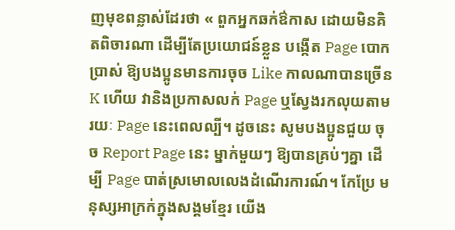ញមុខពន្លាស់ដែរថា « ពួកអ្នកឆក់ឳកាស ដោយមិនគិតពិចារណា ដើម្បីតែប្រយោជន៍ខ្លួន បង្កើត Page បោកប្រាស់ ឱ្យបងប្អូនមានការចុច Like កាលណាបានច្រើន K ហើយ វានិងប្រកាសលក់ Page ឬស្វែងរកលុយតាមរយៈ Page នេះពេលល្បី។ ដូចនេះ សូមបងប្អូនជួយ ចុច Report Page នេះ ម្នាក់មួយៗ ឱ្យបានគ្រប់ៗគ្នា ដើម្បី Page បាត់ស្រមោលលេងដំណើរការណ៍។ កែប្រែ មនុស្សអាក្រក់ក្នុងសង្គមខ្មែរ យើង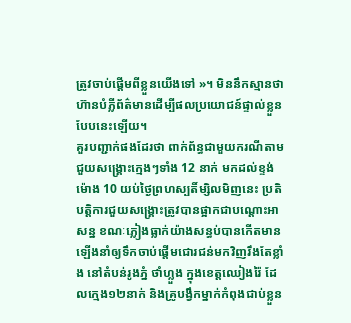ត្រូវចាប់ផ្តើមពីខ្លួនយើងទៅ »។ មិននឹកស្មានថា ហ៊ានបំភ្លីព័ត៌មានដើម្បីផលប្រយោជន៍ផ្ទាល់ខ្លួនបែបនេះឡើយ។
គួរបញ្ជាក់ផងដែរថា ពាក់ព័ន្ធជាមួយករណីតាមជួយសង្គ្រោះក្មេងៗទាំង 12 នាក់ មកដល់ខ្ទង់ម៉ោង 10 យប់ថ្ងៃព្រហស្បតិ៍ម្សិលមិញនេះ ប្រតិបត្តិការជួយសង្គ្រោះត្រូវបានផ្អាកជាបណ្តោះអាសន្ន ខណៈភ្លៀងធ្លាក់យ៉ាងសន្ធប់បានកើតមានឡើងនាំឲ្យទឹកចាប់ផ្តើមជោរជន់មកវិញរឹងតែខ្លាំង នៅតំបន់រូងភ្នំ ថាំហ្លួង ក្នុងខេត្តឈៀងរ៉ៃ ដែលក្មេង១២នាក់ និងគ្រូបង្វឹកម្នាក់កំពុងជាប់ខ្លួន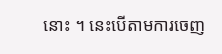នោះ ។ នេះបើតាមការចេញ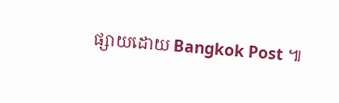ផ្សាយដោយ Bangkok Post ៕